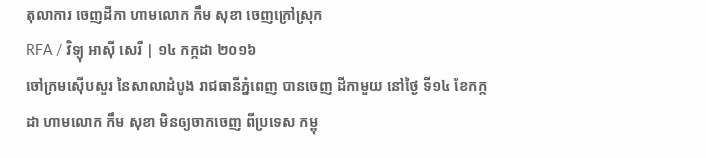តុលាការ ចេញដីកា ហាមលោក កឹម សុខា ចេញក្រៅស្រុក
RFA / វិទ្យុ អាស៊ី សេរី | ១៤ កក្កដា ២០១៦
ចៅក្រមស៊ើបសួរ នៃសាលាដំបូង រាជធានីភ្នំពេញ បានចេញ ដីកាមួយ នៅថ្ងៃ ទី១៤ ខែកក្កដា ហាមលោក កឹម សុខា មិនឲ្យចាកចេញ ពីប្រទេស កម្ពុ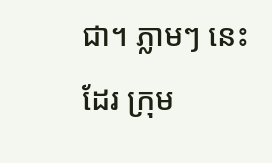ជា។ ភ្លាមៗ នេះដែរ ក្រុម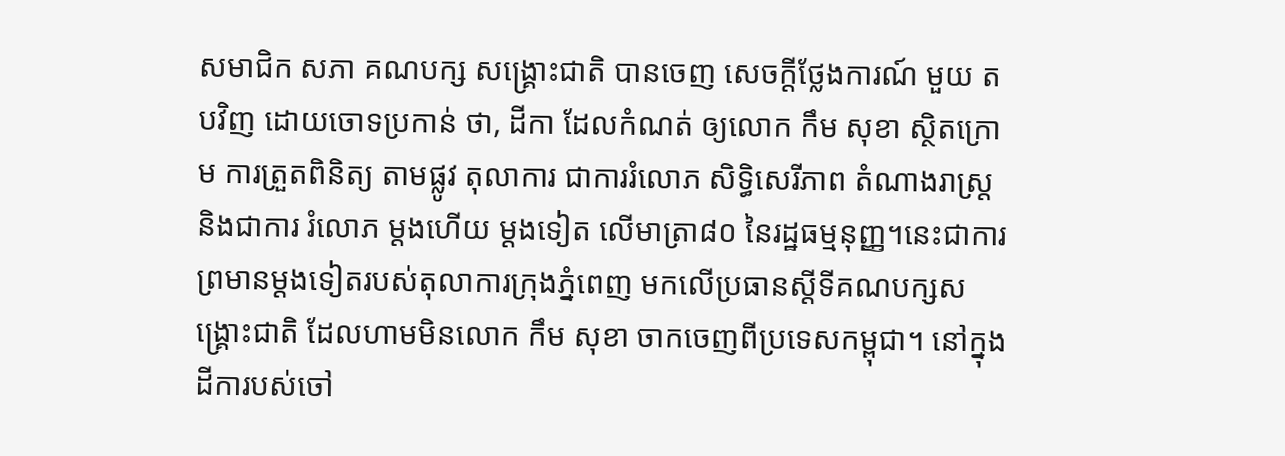សមាជិក សភា គណបក្ស សង្គ្រោះជាតិ បានចេញ សេចក្ដីថ្លែងការណ៍ មួយ តបវិញ ដោយចោទប្រកាន់ ថា, ដីកា ដែលកំណត់ ឲ្យលោក កឹម សុខា ស្ថិតក្រោម ការត្រួតពិនិត្យ តាមផ្លូវ តុលាការ ជាការរំលោភ សិទ្ធិសេរីភាព តំណាងរាស្ត្រ និងជាការ រំលោភ ម្ដងហើយ ម្ដងទៀត លើមាត្រា៨០ នៃរដ្ឋធម្មនុញ្ញ។នេះជាការព្រមានម្ដងទៀតរបស់តុលាការក្រុងភ្នំពេញ មកលើប្រធានស្ដីទីគណបក្សសង្គ្រោះជាតិ ដែលហាមមិនលោក កឹម សុខា ចាកចេញពីប្រទេសកម្ពុជា។ នៅក្នុងដីការបស់ចៅ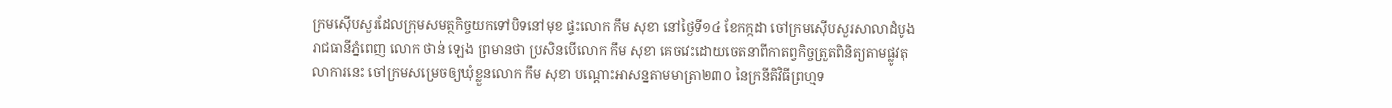ក្រមស៊ើបសួរដែលក្រុមសមត្ថកិច្ចយកទៅបិទនៅមុខ ផ្ទះលោក កឹម សុខា នៅថ្ងៃទី១៤ ខែកក្កដា ចៅក្រមស៊ើបសួរសាលាដំបូងរាជធានីភ្នំពេញ លោក ថាន់ ឡេង ព្រមានថា ប្រសិនបើលោក កឹម សុខា គេចវេះដោយចេតនាពីកាតព្វកិច្ចត្រួតពិនិត្យតាមផ្លូវតុលាការនេះ ចៅក្រមសម្រេចឲ្យឃុំខ្លួនលោក កឹម សុខា បណ្ដោះអាសន្នតាមមាត្រា២៣០ នៃក្រនីតិវិធីព្រហ្មទ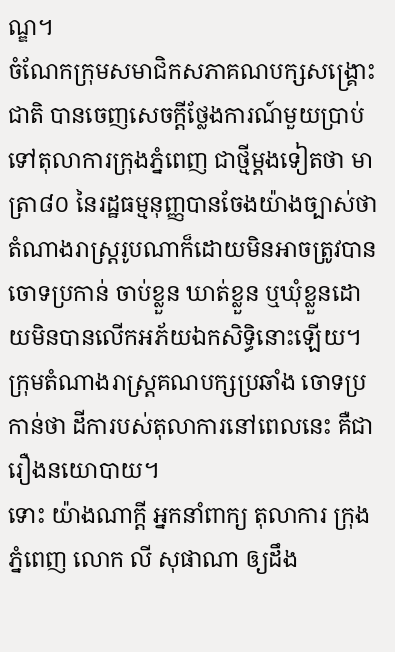ណ្ឌ។
ចំណែកក្រុមសមាជិកសភាគណបក្សសង្គ្រោះជាតិ បានចេញសេចក្ដីថ្លែងការណ៍មួយប្រាប់ទៅតុលាការក្រុងភ្នំពេញ ជាថ្មីម្ដងទៀតថា មាត្រា៨០ នៃរដ្ឋធម្មនុញ្ញបានចែងយ៉ាងច្បាស់ថា តំណាងរាស្ត្ររូបណាក៏ដោយមិនអាចត្រូវបានចោទប្រកាន់ ចាប់ខ្លួន ឃាត់ខ្លួន ឬឃុំខ្លួនដោយមិនបានលើកអភ័យឯកសិទ្ធិនោះឡើយ។ ក្រុមតំណាងរាស្ត្រគណបក្សប្រឆាំង ចោទប្រកាន់ថា ដីការបស់តុលាការនៅពេលនេះ គឺជារឿងនយោបាយ។
ទោះ យ៉ាងណាក្តី អ្នកនាំពាក្យ តុលាការ ក្រុងភ្នំពេញ លោក លី សុផាណា ឲ្យដឹង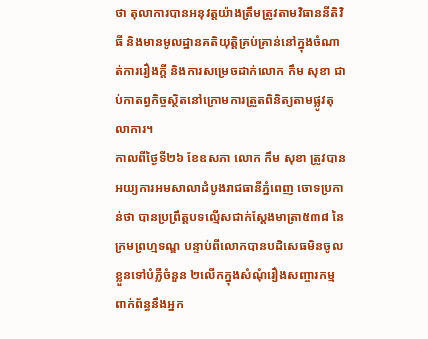ថា តុលាការបានអនុវត្តយ៉ាងត្រឹមត្រូវតាមវិធាននីតិវិធី និងមានមូលដ្ឋានគតិយុត្តិគ្រប់គ្រាន់នៅក្នុងចំណាត់ការរឿងក្តី និងការសម្រេចដាក់លោក កឹម សុខា ជាប់កាតព្វកិច្ចស្ថិតនៅក្រោមការត្រួតពិនិត្យតាមផ្លូវតុលាការ។
កាលពីថ្ងៃទី២៦ ខែឧសភា លោក កឹម សុខា ត្រូវបានអយ្យការអមសាលាដំបូងរាជធានីភ្នំពេញ ចោទប្រកាន់ថា បានប្រព្រឹត្តបទល្មើសជាក់ស្ដែងមាត្រា៥៣៨ នៃក្រមព្រហ្មទណ្ឌ បន្ទាប់ពីលោកបានបដិសេធមិនចូលខ្លួនទៅបំភ្លឺចំនួន ២លើកក្នុងសំណុំរឿងសញ្ចារកម្ម ពាក់ព័ន្ធនឹងអ្នក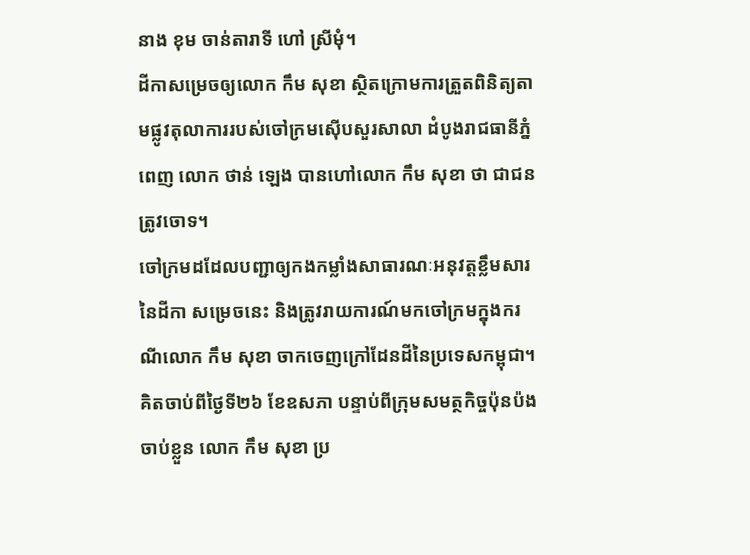នាង ខុម ចាន់តារាទី ហៅ ស្រីមុំ។
ដីកាសម្រេចឲ្យលោក កឹម សុខា ស្ថិតក្រោមការត្រួតពិនិត្យតាមផ្លូវតុលាការរបស់ចៅក្រមស៊ើបសួរសាលា ដំបូងរាជធានីភ្នំពេញ លោក ថាន់ ឡេង បានហៅលោក កឹម សុខា ថា ជាជនត្រូវចោទ។
ចៅក្រមដដែលបញ្ជាឲ្យកងកម្លាំងសាធារណៈអនុវត្តខ្លឹមសារនៃដីកា សម្រេចនេះ និងត្រូវរាយការណ៍មកចៅក្រមក្នុងករណីលោក កឹម សុខា ចាកចេញក្រៅដែនដីនៃប្រទេសកម្ពុជា។
គិតចាប់ពីថ្ងៃទី២៦ ខែឧសភា បន្ទាប់ពីក្រុមសមត្ថកិច្ចប៉ុនប៉ងចាប់ខ្លួន លោក កឹម សុខា ប្រ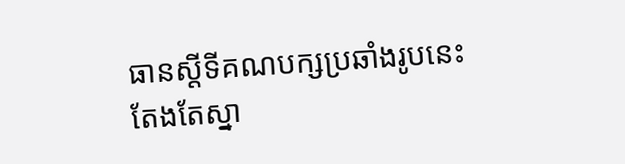ធានស្ដីទីគណបក្សប្រឆាំងរូបនេះតែងតែស្នា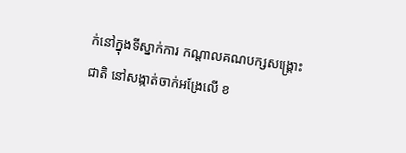ក់នៅក្នុងទីស្នាក់ការ កណ្ដាលគណបក្សសង្គ្រោះជាតិ នៅសង្កាត់ចាក់អង្រែលើ ខ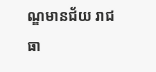ណ្ឌមានជ័យ រាជធា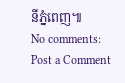នីភ្នំពេញ៕
No comments:
Post a Comment